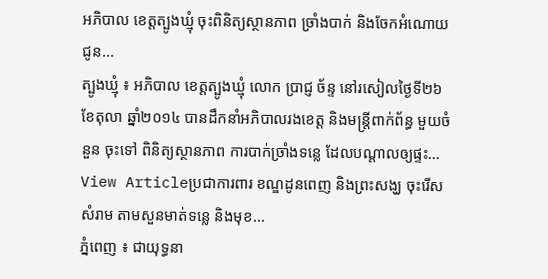អភិបាល ខេត្តត្បូងឃ្មុំ ចុះពិនិត្យស្ថានភាព ច្រាំងបាក់ និងចែកអំណោយ ជូន...
ត្បូងឃ្មុំ ៖ អភិបាល ខេត្តត្បូងឃ្មុំ លោក ប្រាជ្ញ ច័ន្ទ នៅរសៀលថ្ងៃទី២៦ ខែតុលា ឆ្នាំ២០១៤ បានដឹកនាំអភិបាលរងខេត្ត និងមន្រ្តីពាក់ព័ន្ធ មួយចំនួន ចុះទៅ ពិនិត្យស្ថានភាព ការបាក់ច្រាំងទន្លេ ដែលបណ្តាលឲ្យផ្ទះ...
View Articleប្រជាការពារ ខណ្ឌដូនពេញ និងព្រះសង្ឃ ចុះរើសសំរាម តាមសួនមាត់ទន្លេ និងមុខ...
ភ្នំពេញ ៖ ជាយុទ្ធនា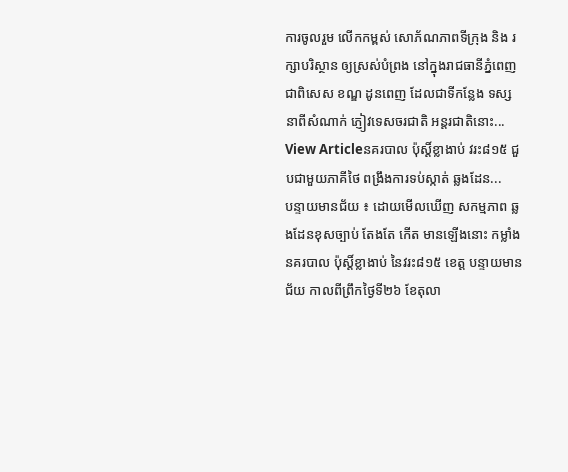ការចូលរួម លើកកម្ពស់ សោភ័ណភាពទីក្រុង និង រក្សាបរិស្ថាន ឲ្យស្រស់បំព្រង នៅក្នុងរាជធានីភ្នំពេញ ជាពិសេស ខណ្ឌ ដូនពេញ ដែលជាទីកន្លែង ទស្សនាពីសំណាក់ ភ្ញៀវទេសចរជាតិ អន្តរជាតិនោះ...
View Articleនគរបាល ប៉ុស្តិ៍ខ្លាងាប់ វរះ៨១៥ ជួបជាមួយភាគីថៃ ពង្រឹងការទប់ស្កាត់ ឆ្លងដែន...
បន្ទាយមានជ័យ ៖ ដោយមើលឃើញ សកម្មភាព ឆ្លងដែនខុសច្បាប់ តែងតែ កើត មានឡើងនោះ កម្លាំងនគរបាល ប៉ុស្តិ៍ខ្លាងាប់ នៃវរះ៨១៥ ខេត្ត បន្ទាយមានជ័យ កាលពីព្រឹកថ្ងៃទី២៦ ខែតុលា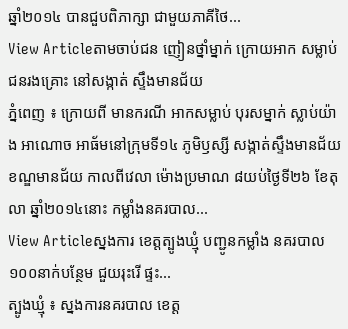ឆ្នាំ២០១៤ បានជួបពិភាក្សា ជាមួយភាគីថៃ...
View Articleតាមចាប់ជន ញៀនថ្នាំម្នាក់ ក្រោយអាក សម្លាប់ជនរងគ្រោះ នៅសង្កាត់ ស្ទឹងមានជ័យ
ភ្នំពេញ ៖ ក្រោយពី មានករណី អាកសម្លាប់ បុរសម្នាក់ ស្លាប់យ៉ាង អាណោច អាធ័មនៅក្រុមទី១៤ ភូមិឫស្សី សង្កាត់ស្ទឹងមានជ័យ ខណ្ឌមានជ័យ កាលពីវេលា ម៉ោងប្រមាណ ៨យប់ថ្ងៃទី២៦ ខែតុលា ឆ្នាំ២០១៤នោះ កម្លាំងនគរបាល...
View Articleស្នងការ ខេត្តត្បូងឃ្មុំ បញ្ជូនកម្លាំង នគរបាល១០០នាក់បន្ថែម ជួយរុះរើ ផ្ទះ...
ត្បូងឃ្មុំ ៖ ស្នងការនគរបាល ខេត្ត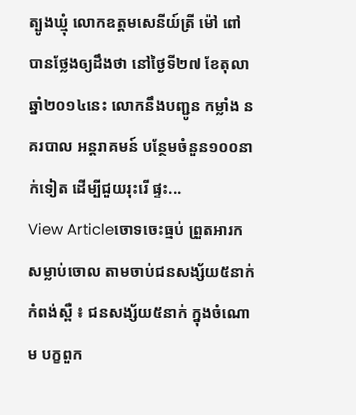ត្បូងឃ្មុំ លោកឧត្តមសេនីយ៍ត្រី ម៉ៅ ពៅ បានថ្លែងឲ្យដឹងថា នៅថ្ងៃទី២៧ ខែតុលា ឆ្នាំ២០១៤នេះ លោកនឹងបញ្ជូន កម្លាំង នគរបាល អន្តរាគមន៍ បន្ថែមចំនួន១០០នាក់ទៀត ដើម្បីជួយរុះរើ ផ្ទះ...
View Articleចោទចេះធ្មប់ ព្រួតអារក សម្លាប់ចោល តាមចាប់ជនសង្ស័យ៥នាក់
កំពង់ស្ពឺ ៖ ជនសង្ស័យ៥នាក់ ក្នុងចំណោម បក្ខពួក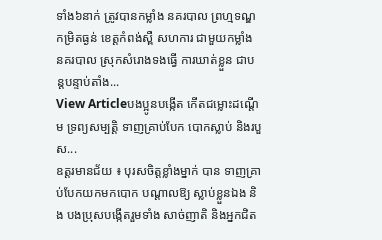ទាំង៦នាក់ ត្រូវបានកម្លាំង នគរបាល ព្រហ្មទណ្ឌ កម្រិតធ្ងន់ ខេត្ដកំពង់ស្ពឺ សហការ ជាមួយកម្លាំង នគរបាល ស្រុកសំរោងទងធ្វើ ការឃាត់ខ្លួន ជាបន្ដបន្ទាប់តាំង...
View Articleបងប្អូនបង្កើត កើតជម្លោះដណ្ដើម ទ្រព្យសម្បត្ដិ ទាញគ្រាប់បែក បោកស្លាប់ និងរបួស...
ឧត្ដរមានជ័យ ៖ បុរសចិត្ដខ្លាំងម្នាក់ បាន ទាញគ្រាប់បែកយកមកបោក បណ្ដាលឱ្យ ស្លាប់ខ្លួនឯង និង បងប្រុសបង្កើតរួមទាំង សាច់ញាតិ និងអ្នកជិត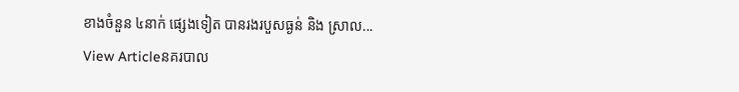ខាងចំនួន ៤នាក់ ផ្សេងទៀត បានរងរបួសធ្ងន់ និង ស្រាល...
View Articleនគរបាល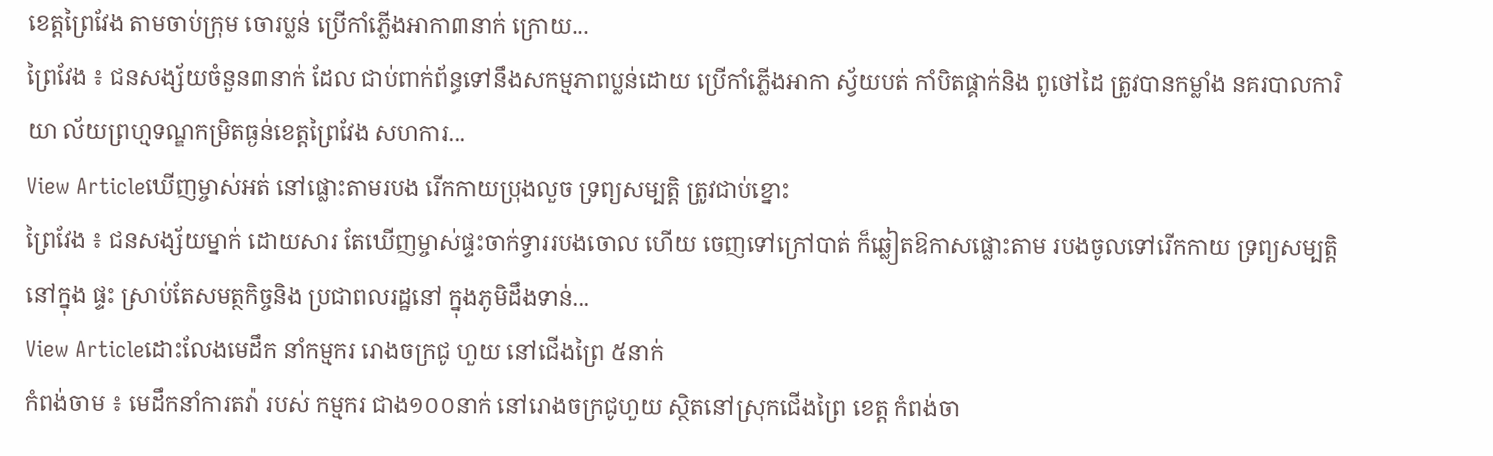ខេត្ដព្រៃវែង តាមចាប់ក្រុម ចោរប្លន់ ប្រើកាំភ្លើងអាកា៣នាក់ ក្រោយ...
ព្រៃវែង ៖ ជនសង្ស័យចំនួន៣នាក់ ដែល ជាប់ពាក់ព័ន្ធទៅនឹងសកម្មភាពប្លន់ដោយ ប្រើកាំភ្លើងអាកា ស្វ័យបត់ កាំបិតផ្គាក់និង ពូថៅដៃ ត្រូវបានកម្លាំង នគរបាលការិយា ល័យព្រហ្មទណ្ឌកម្រិតធ្ងន់ខេត្ដព្រៃវែង សហការ...
View Articleឃើញម្ចាស់អត់ នៅផ្លោះតាមរបង រើកកាយប្រុងលួច ទ្រព្យសម្បត្ដិ ត្រូវជាប់ខ្នោះ
ព្រៃវែង ៖ ជនសង្ស័យម្នាក់ ដោយសារ តែឃើញម្ចាស់ផ្ទះចាក់ទ្វាររបងចោល ហើយ ចេញទៅក្រៅបាត់ ក៏ឆ្លៀតឱកាសផ្លោះតាម របងចូលទៅរើកកាយ ទ្រព្យសម្បត្ដិនៅក្នុង ផ្ទះ ស្រាប់តែសមត្ថកិច្ចនិង ប្រជាពលរដ្ឋនៅ ក្នុងភូមិដឹងទាន់...
View Articleដោះលែងមេដឹក នាំកម្មករ រោងចក្រជូ ហួយ នៅជើងព្រៃ ៥នាក់
កំពង់ចាម ៖ មេដឹកនាំការតវ៉ា របស់ កម្មករ ជាង១០០នាក់ នៅរោងចក្រជូហួយ ស្ថិតនៅស្រុកជើងព្រៃ ខេត្ដ កំពង់ចា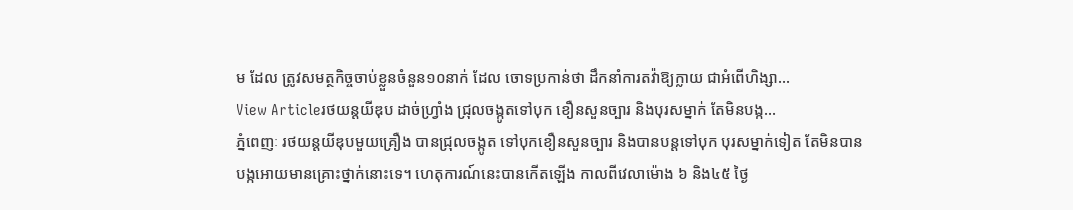ម ដែល ត្រូវសមត្ថកិច្ចចាប់ខ្លួនចំនួន១០នាក់ ដែល ចោទប្រកាន់ថា ដឹកនាំការតវ៉ាឱ្យក្លាយ ជាអំពើហិង្សា...
View Articleរថយន្តយីឌុប ដាច់ហ្វ្រាំង ជ្រុលចង្កូតទៅបុក ខឿនសួនច្បារ និងបុរសម្នាក់ តែមិនបង្ក...
ភ្នំពេញៈ រថយន្តយីឌុបមួយគ្រឿង បានជ្រុលចង្កូត ទៅបុកខឿនសួនច្បារ និងបានបន្តទៅបុក បុរសម្នាក់ទៀត តែមិនបាន បង្កអោយមានគ្រោះថ្នាក់នោះទេ។ ហេតុការណ៍នេះបានកើតឡើង កាលពីវេលាម៉ោង ៦ និង៤៥ ថ្ងៃ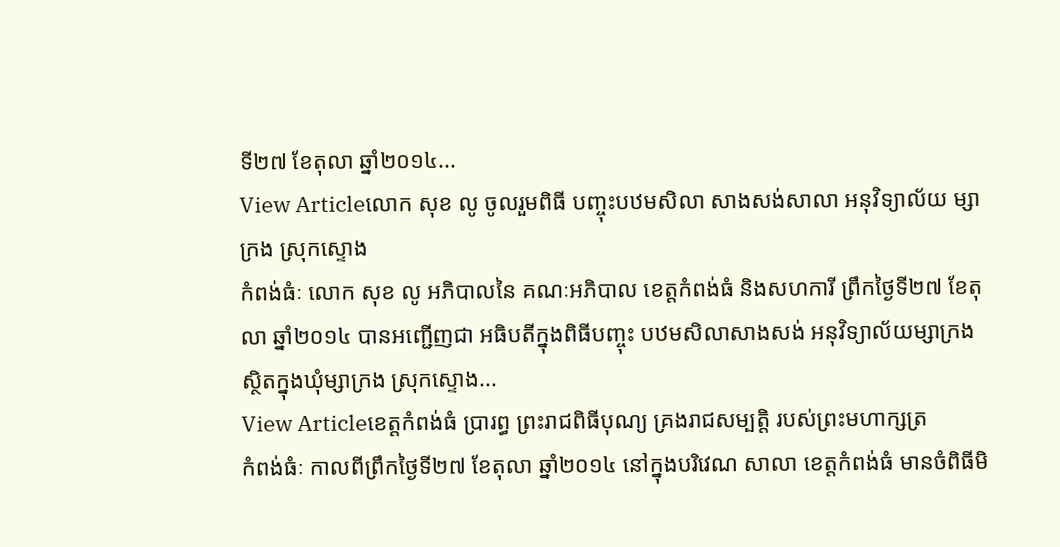ទី២៧ ខែតុលា ឆ្នាំ២០១៤...
View Articleលោក សុខ លូ ចូលរួមពិធី បញ្ចុះបឋមសិលា សាងសង់សាលា អនុវិទ្យាល័យ ម្សាក្រង ស្រុកស្ទោង
កំពង់ធំៈ លោក សុខ លូ អភិបាលនៃ គណៈអភិបាល ខេត្តកំពង់ធំ និងសហការី ព្រឹកថ្ងៃទី២៧ ខែតុលា ឆ្នាំ២០១៤ បានអញ្ជើញជា អធិបតីក្នុងពិធីបញ្ចុះ បឋមសិលាសាងសង់ អនុវិទ្យាល័យម្សាក្រង ស្ថិតក្នុងឃុំម្សាក្រង ស្រុកស្ទោង...
View Articleខេត្តកំពង់ធំ ប្រារព្ធ ព្រះរាជពិធីបុណ្យ គ្រងរាជសម្បត្តិ របស់ព្រះមហាក្សត្រ
កំពង់ធំៈ កាលពីព្រឹកថ្ងៃទី២៧ ខែតុលា ឆ្នាំ២០១៤ នៅក្នុងបរិវេណ សាលា ខេត្តកំពង់ធំ មានចំពិធីមិ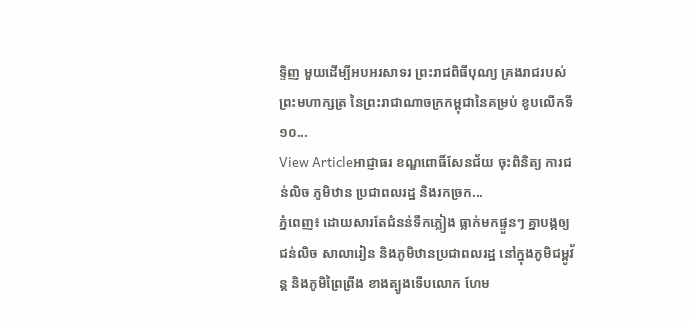ទ្ទិញ មួយដើម្បីអបអរសាទរ ព្រះរាជពិធីបុណ្យ គ្រងរាជរបស់ ព្រះមហាក្សត្រ នៃព្រះរាជាណាចក្រកម្ពុជានៃគម្រប់ ខូបលើកទី១០...
View Articleអាជ្ញាធរ ខណ្ឌពោធិ៍សែនជ័យ ចុះពិនិត្យ ការជន់លិច ភូមិឋាន ប្រជាពលរដ្ឋ និងរកច្រក...
ភ្នំពេញ៖ ដោយសារតែជំនន់ទឹកភ្លៀង ធ្លាក់មកផ្ទួនៗ គ្នាបង្កឲ្យជន់លិច សាលារៀន និងភូមិឋានប្រជាពលរដ្ឋ នៅក្នុងភូមិជម្ពូវ័ន្ត និងភូមិព្រៃព្រីង ខាងត្បូងទើបលោក ហែម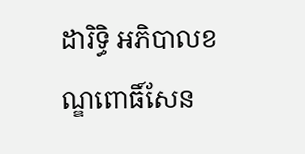ដារិទ្ធិ អភិបាលខណ្ឌពោធិ៍សែន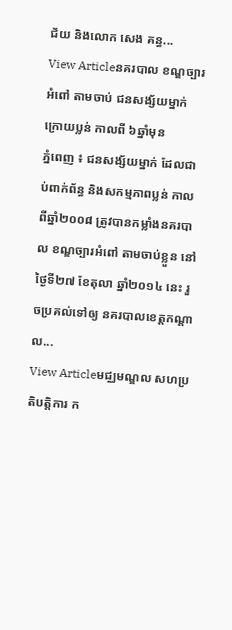ជ័យ និងលោក សេង គន្ធ...
View Articleនគរបាល ខណ្ឌច្បារអំពៅ តាមចាប់ ជនសង្ស័យម្នាក់ ក្រោយប្លន់ កាលពី ៦ឆ្នាំមុន
ភ្នំពេញ ៖ ជនសង្ស័យម្នាក់ ដែលជាប់ពាក់ព័ន្ធ និងសកម្មភាពប្លន់ កាលពីឆ្នាំ២០០៨ ត្រូវបានកម្លាំងនគរបាល ខណ្ឌច្បារអំពៅ តាមចាប់ខ្លួន នៅ ថ្ងៃទី២៧ ខែតុលា ឆ្នាំ២០១៤ នេះ រួចប្រគល់ទៅឲ្យ នគរបាលខេត្តកណ្តាល...
View Articleមជ្ឈមណ្ឌល សហប្រតិបត្តិការ ក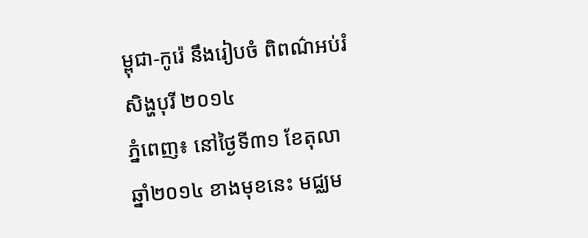ម្ពុជា-កូរ៉េ នឹងរៀបចំ ពិពណ៌អប់រំ សិង្ហបុរី ២០១៤
ភ្នំពេញ៖ នៅថ្ងៃទី៣១ ខែតុលា ឆ្នាំ២០១៤ ខាងមុខនេះ មជ្ឈម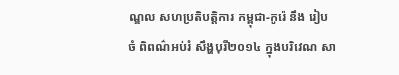ណ្ឌល សហប្រតិបត្តិការ កម្ពុជា-កូរ៉េ នឹង រៀបចំ ពិពណ៌អប់រំ សឹង្ហបុរី២០១៤ ក្នុងបរិវេណ សា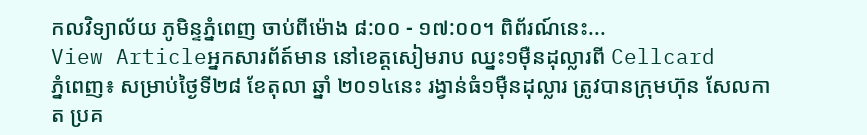កលវិទ្យាល័យ ភូមិន្ទភ្នំពេញ ចាប់ពីម៉ោង ៨:០០ - ១៧:០០។ ពិព័រណ៍នេះ...
View Articleអ្នកសារព័ត៍មាន នៅខេត្តសៀមរាប ឈ្នះ១ម៉ឺនដុល្លារពី Cellcard
ភ្នំពេញ៖ សម្រាប់ថ្ងៃទី២៨ ខែតុលា ឆ្នាំ ២០១៤នេះ រង្វាន់ធំ១ម៉ឺនដុល្លារ ត្រូវបានក្រុមហ៊ុន សែលកាត ប្រគ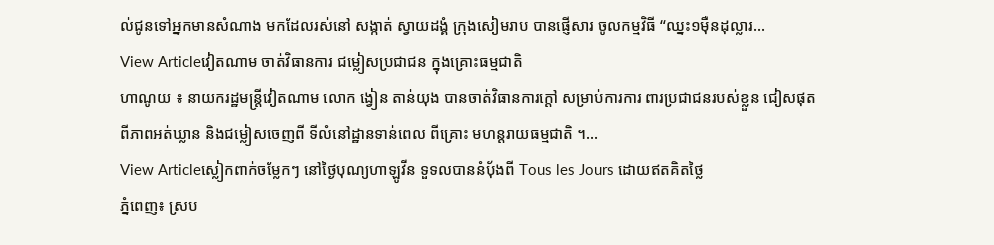ល់ជូនទៅអ្នកមានសំណាង មកដែលរស់នៅ សង្កាត់ ស្វាយដង្គំ ក្រុងសៀមរាប បានផ្ញើសារ ចូលកម្មវិធី “ឈ្នះ១ម៉ឺនដុល្លារ...
View Articleវៀតណាម ចាត់វិធានការ ជម្លៀសប្រជាជន ក្នុងគ្រោះធម្មជាតិ
ហាណូយ ៖ នាយករដ្ឋមន្រ្ដីវៀតណាម លោក ង្វៀន តាន់យុង បានចាត់វិធានការក្ដៅ សម្រាប់ការការ ពារប្រជាជនរបស់ខ្លួន ជៀសផុតពីភាពអត់ឃ្លាន និងជម្លៀសចេញពី ទីលំនៅដ្ឋានទាន់ពេល ពីគ្រោះ មហន្ដរាយធម្មជាតិ ។...
View Articleស្លៀកពាក់ចម្លែកៗ នៅថ្ងៃបុណ្យហាឡូវីន ទួទលបាននំបុ័ងពី Tous les Jours ដោយឥតគិតថ្លៃ
ភ្នំពេញ៖ ស្រប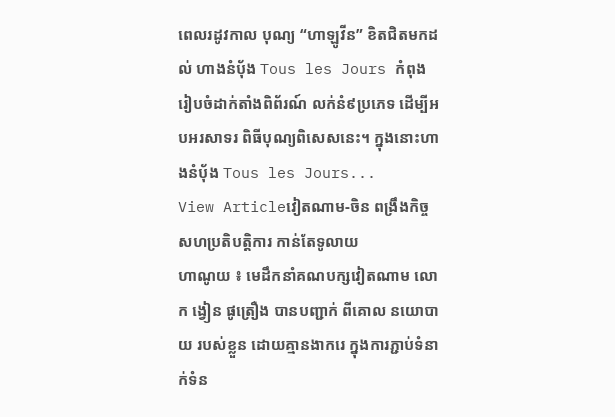ពេលរដូវកាល បុណ្យ “ហាឡូវីន” ខិតជិតមកដល់ ហាងនំបុ័ង Tous les Jours កំពុងរៀបចំដាក់តាំងពិព័រណ៍ លក់នំ៩ប្រភេទ ដើម្បីអបអរសាទរ ពិធីបុណ្យពិសេសនេះ។ ក្នុងនោះហាងនំបុ័ង Tous les Jours...
View Articleវៀតណាម-ចិន ពង្រឹងកិច្ចសហប្រតិបត្ដិការ កាន់តែទូលាយ
ហាណូយ ៖ មេដឹកនាំគណបក្សវៀតណាម លោក ង្វៀន ផូត្រឿង បានបញ្ជាក់ ពីគោល នយោបាយ របស់ខ្លួន ដោយគ្មានងាករេ ក្នុងការភ្ជាប់ទំនាក់ទំន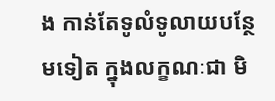ង កាន់តែទូលំទូលាយបន្ថែមទៀត ក្នុងលក្ខណៈជា មិ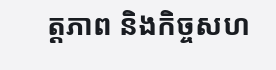ត្ដភាព និងកិច្ចសហ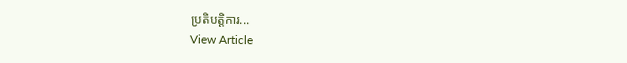ប្រតិបត្ដិការ...
View Article